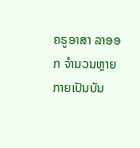ຄຣູອາສາ ລາອອກ ຈຳນວນຫຼາຍ ກາຍເປັນບັນ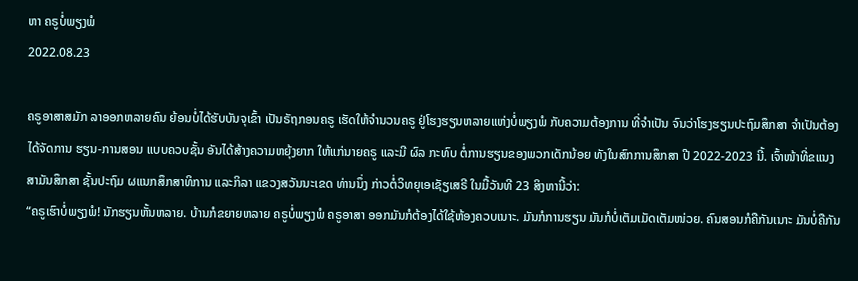ຫາ ຄຣູບໍ່ພຽງພໍ
2022.08.23

ຄຣູອາສາສມັກ ລາອອກຫລາຍຄົນ ຍ້ອນບໍ່ໄດ້ຮັບບັນຈຸເຂົ້າ ເປັນຣັຖກອນຄຣູ ເຮັດໃຫ້ຈໍານວນຄຣູ ຢູ່ໂຮງຮຽນຫລາຍແຫ່ງບໍ່ພຽງພໍ ກັບຄວາມຕ້ອງການ ທີ່ຈໍາເປັນ ຈົນວ່າໂຮງຮຽນປະຖົມສຶກສາ ຈໍາເປັນຕ້ອງໄດ້ຈັດການ ຮຽນ-ການສອນ ແບບຄວບຊັ້ນ ອັນໄດ້ສ້າງຄວາມຫຍຸ້ງຍາກ ໃຫ້ແກ່ນາຍຄຣູ ແລະມີ ຜົລ ກະທົບ ຕໍ່ການຮຽນຂອງພວກເດັກນ້ອຍ ທັງໃນສົກການສຶກສາ ປີ 2022-2023 ນີ້. ເຈົ້າໜ້າທີ່ຂແນງສາມັນສຶກສາ ຊັ້ນປະຖົມ ຜແນກສຶກສາທິການ ແລະກິລາ ແຂວງສວັນນະເຂດ ທ່ານນຶ່ງ ກ່າວຕໍ່ວິທຍຸເອເຊັຽເສຣີ ໃນມື້ວັນທີ 23 ສິງຫານີ້ວ່າ:
“ຄຣູເຮົາບໍ່ພຽງພໍ! ນັກຮຽນຫັ້ນຫລາຍ. ບ້ານກໍຂຍາຍຫລາຍ ຄຣູບໍ່ພຽງພໍ ຄຣູອາສາ ອອກມັນກໍຕ້ອງໄດ້ໃຊ້ຫ້ອງຄວບເນາະ. ມັນກໍການຮຽນ ມັນກໍບໍ່ເຕັມເມັດເຕັມໜ່ວຍ. ຄົນສອນກໍຄືກັນເນາະ ມັນບໍ່ຄືກັນ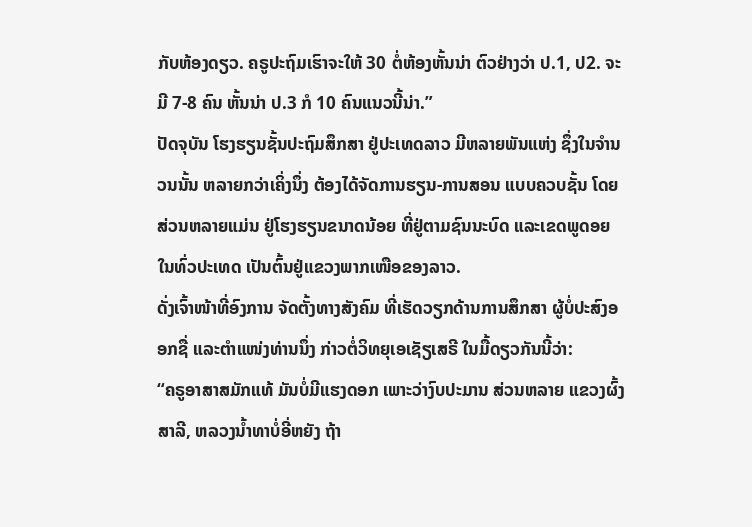ກັບຫ້ອງດຽວ. ຄຣູປະຖົມເຮົາຈະໃຫ້ 30 ຕໍ່ຫ້ອງຫັ້ນນ່າ ຕົວຢ່າງວ່າ ປ.1, ປ2. ຈະມີ 7-8 ຄົນ ຫັ້ນນ່າ ປ.3 ກໍ 10 ຄົນແນວນີ້ນ່າ.”
ປັດຈຸບັນ ໂຮງຮຽນຊັ້ນປະຖົມສຶກສາ ຢູ່ປະເທດລາວ ມີຫລາຍພັນແຫ່ງ ຊຶ່ງໃນຈໍານວນນັ້ນ ຫລາຍກວ່າເຄິ່ງນຶ່ງ ຕ້ອງໄດ້ຈັດການຮຽນ-ການສອນ ແບບຄວບຊັ້ນ ໂດຍສ່ວນຫລາຍແມ່ນ ຢູ່ໂຮງຮຽນຂນາດນ້ອຍ ທີ່ຢູ່ຕາມຊົນນະບົດ ແລະເຂດພູດອຍ ໃນທົ່ວປະເທດ ເປັນຕົ້ນຢູ່ແຂວງພາກເໜືອຂອງລາວ.
ດັ່ງເຈົ້າໜ້າທີ່ອົງການ ຈັດຕັ້ງທາງສັງຄົມ ທີ່ເຮັດວຽກດ້ານການສຶກສາ ຜູ້ບໍ່ປະສົງອອກຊື່ ແລະຕໍາແໜ່ງທ່ານນຶ່ງ ກ່າວຕໍ່ວິທຍຸເອເຊັຽເສຣີ ໃນມື້ດຽວກັນນີ້ວ່າ:
“ຄຣູອາສາສມັກແທ້ ມັນບໍ່ມີແຮງດອກ ເພາະວ່າງົບປະມານ ສ່ວນຫລາຍ ແຂວງຜົ້ງສາລີ, ຫລວງນໍ້າທາບໍ່ອີ່ຫຍັງ ຖ້າ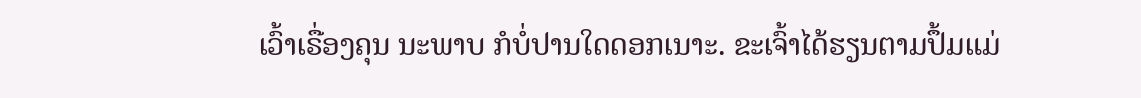ເວົ້າເຣື່ອງຄຸນ ນະພາບ ກໍບໍ່ປານໃດດອກເນາະ. ຂະເຈົ້າໄດ້ຮຽນຕາມປຶ້ມແມ່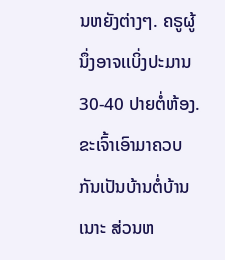ນຫຍັງຕ່າງໆ. ຄຣູຜູ້ນຶ່ງອາຈເເບິ່ງປະມານ 30-40 ປາຍຕໍ່ຫ້ອງ. ຂະເຈົ້າເອົາມາຄວບກັນເປັນບ້ານຕໍ່ບ້ານເນາະ ສ່ວນຫ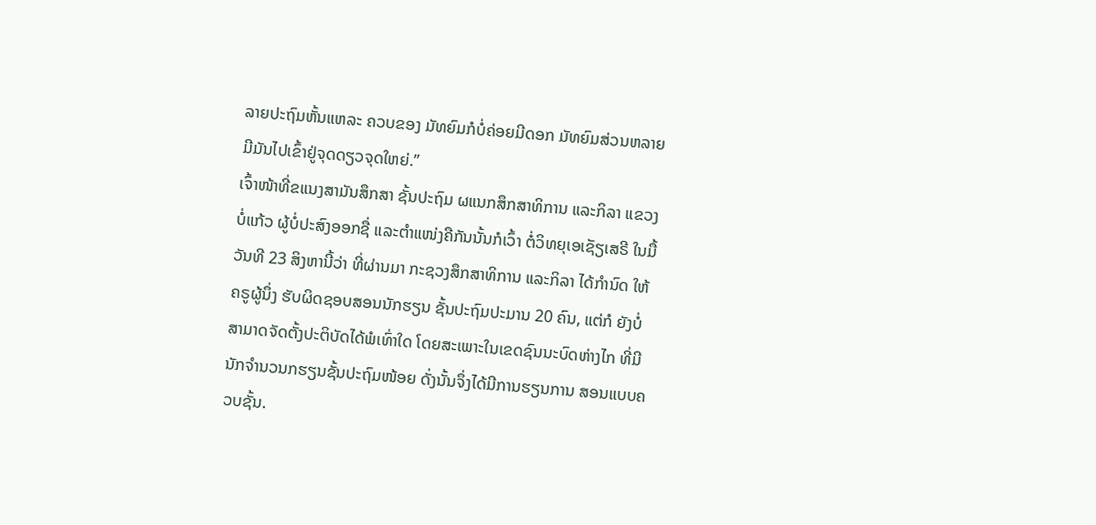ລາຍປະຖົມຫັ້ນແຫລະ ຄວບຂອງ ມັທຍົມກໍບໍ່ຄ່ອຍມີດອກ ມັທຍົມສ່ວນຫລາຍ ມີມັນໄປເຂົ້າຢູ່ຈຸດດຽວຈຸດໃຫຍ່.”
ເຈົ້າໜ້າທີ່ຂແນງສາມັນສຶກສາ ຊັ້ນປະຖົມ ຜແນກສຶກສາທິການ ແລະກິລາ ແຂວງ ບໍ່ແກ້ວ ຜູ້ບໍ່ປະສົງອອກຊື່ ແລະຕໍາແໜ່ງຄືກັນນັ້ນກໍເວົ້າ ຕໍ່ວິທຍຸເອເຊັຽເສຣີ ໃນມື້ວັນທີ 23 ສິງຫານີ້ວ່າ ທີ່ຜ່ານມາ ກະຊວງສຶກສາທິການ ແລະກິລາ ໄດ້ກໍານົດ ໃຫ້ຄຣູຜູ້ນຶ່ງ ຮັບຜິດຊອບສອນນັກຮຽນ ຊັ້ນປະຖົມປະມານ 20 ຄົນ, ແຕ່ກໍ ຍັງບໍ່ສາມາດຈັດຕັ້ງປະຕິບັດໄດ້ພໍເທົ່າໃດ ໂດຍສະເພາະໃນເຂດຊົນນະບົດຫ່າງໄກ ທີ່ມີນັກຈໍານວນກຮຽນຊັ້ນປະຖົມໜ້ອຍ ດັ່ງນັ້ນຈຶ່ງໄດ້ມີການຮຽນການ ສອນແບບຄວບຊັ້ນ.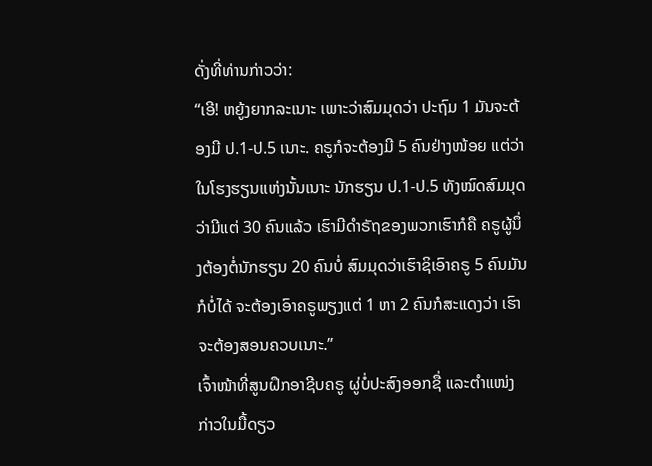ດັ່ງທີ່ທ່ານກ່າວວ່າ:
“ເອີ! ຫຍູ້ງຍາກລະເນາະ ເພາະວ່າສົມມຸດວ່າ ປະຖົມ 1 ມັນຈະຕ້ອງມີ ປ.1-ປ.5 ເນາະ. ຄຣູກໍຈະຕ້ອງມີ 5 ຄົນຢ່າງໜ້ອຍ ແຕ່ວ່າໃນໂຮງຮຽນແຫ່ງນັ້ນເນາະ ນັກຮຽນ ປ.1-ປ.5 ທັງໝົດສົມມຸດວ່າມີແຕ່ 30 ຄົນແລ້ວ ເຮົາມີດໍາຣັຖຂອງພວກເຮົາກໍຄື ຄຣູຜູ້ນຶ່ງຕ້ອງຕໍ່ນັກຮຽນ 20 ຄົນບໍ່ ສົມມຸດວ່າເຮົາຊິເອົາຄຣູ 5 ຄົນມັນກໍບໍ່ໄດ້ ຈະຕ້ອງເອົາຄຣູພຽງແຕ່ 1 ຫາ 2 ຄົນກໍສະແດງວ່າ ເຮົາຈະຕ້ອງສອນຄວບເນາະ.”
ເຈົ້າໜ້າທີ່ສູນຝຶກອາຊີບຄຣູ ຜູ່ບໍ່ປະສົງອອກຊື່ ແລະຕຳແໜ່ງ ກ່າວໃນມື້ດຽວ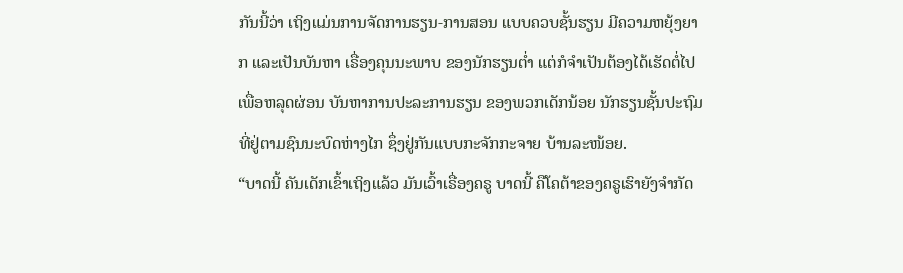ກັນນີ້ວ່າ ເຖິງແມ່ນການຈັດການຮຽນ-ການສອນ ແບບຄວບຊັ້ນຮຽນ ມີຄວາມຫຍຸ້ງຍາກ ແລະເປັນບັນຫາ ເຣື່ອງຄຸນນະພາບ ຂອງນັກຮຽນຕ່ຳ ແຕ່ກໍຈຳເປັນຕ້ອງໄດ້ເຮັດຕໍ່ໄປ ເພື່ອຫລຸດຜ່ອນ ບັນຫາການປະລະການຮຽນ ຂອງພວກເດັກນ້ອຍ ນັກຮຽນຊັ້ນປະຖົມ ທີ່ຢູ່ຕາມຊົນນະບົດຫ່າງໄກ ຊຶ່ງຢູ່ກັນແບບກະຈັກກະຈາຍ ບ້ານລະໜ້ອຍ.
“ບາດນີ້ ຄັນເດັກເຂົ້າເຖິງແລ້ວ ມັນເວົ້າເຣື່ອງຄຣູ ບາດນີ້ ຄືໂຄຕ້າຂອງຄຣູເຮົາຍັງຈໍາກັດ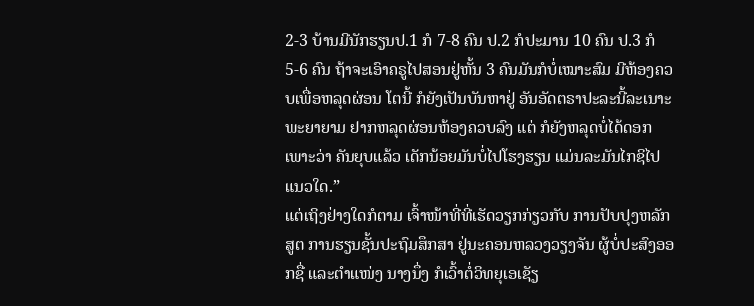2-3 ບ້ານມີນັກຮຽນປ.1 ກໍ 7-8 ຄົນ ປ.2 ກໍປະມານ 10 ຄົນ ປ.3 ກໍ 5-6 ຄົນ ຖ້າຈະເອົາຄຣູໄປສອນຢູ່ຫັ້ນ 3 ຄົນມັນກໍບໍ່ເໝາະສົມ ມີຫ້ອງຄວບເພື່ອຫລຸດຜ່ອນ ໂຕນີ້ ກໍຍັງເປັນບັນຫາຢູ່ ອັນອັດຕຣາປະລະນີ້ລະເນາະ ພະຍາຍາມ ຢາກຫລຸດຜ່ອນຫ້ອງຄວບລົງ ແຕ່ ກໍຍັງຫລຸດບໍ່ໄດ້ດອກເພາະວ່າ ຄັນຍຸບແລ້ວ ເດັກນ້ອຍມັນບໍ່ໄປໂຮງຮຽນ ແມ່ນລະມັນໄກຊິໄປແນວໃດ.”
ແຕ່ເຖິງຢ່າງໃດກໍຕາມ ເຈົ້າໜ້າທີ່ທີ່ເຮັດວຽກກ່ຽວກັບ ການປັບປຸງຫລັກສູຕ ການຮຽນຊັ້ນປະຖົມສຶກສາ ຢູ່ນະຄອນຫລວງວຽງຈັນ ຜູ້ບໍ່ປະສົງອອກຊື່ ແລະຕໍາແໜ່ງ ນາງນຶ່ງ ກໍເວົ້າຕໍ່ວິທຍຸເອເຊັຽ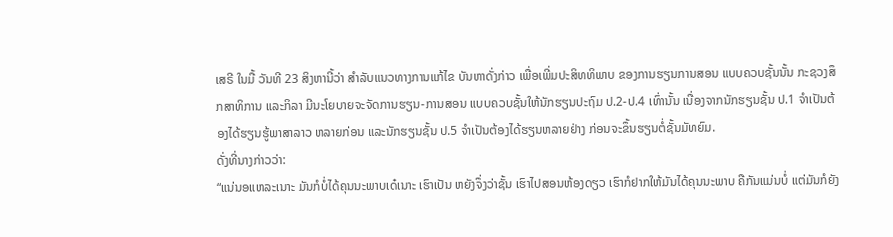ເສຣີ ໃນມື້ ວັນທີ 23 ສິງຫານີ້ວ່າ ສຳລັບແນວທາງການແກ້ໄຂ ບັນຫາດັ່ງກ່າວ ເພື່ອເພີ່ມປະສິທທິພາບ ຂອງການຮຽນການສອນ ແບບຄວບຊັ້ນນັ້ນ ກະຊວງສຶກສາທິການ ແລະກິລາ ມີນະໂຍບາຍຈະຈັດການຮຽນ-ການສອນ ແບບຄວບຊັ້ນໃຫ້ນັກຮຽນປະຖົມ ປ.2-ປ.4 ເທົ່ານັ້ນ ເນື່ອງຈາກນັກຮຽນຊັ້ນ ປ.1 ຈຳເປັນຕ້ອງໄດ້ຮຽນຮູ້ພາສາລາວ ຫລາຍກ່ອນ ແລະນັກຮຽນຊັ້ນ ປ.5 ຈຳເປັນຕ້ອງໄດ້ຮຽນຫລາຍຢ່າງ ກ່ອນຈະຂຶ້ນຮຽນຕໍ່ຊັ້ນມັທຍົມ.
ດັ່ງທີ່ນາງກ່າວວ່າ:
“ແນ່ນອແຫລະເນາະ ມັນກໍບໍ່ໄດ້ຄຸນນະພາບເດ໋ເນາະ ເຮົາເປັນ ຫຍັງຈຶ່ງວ່າຊັ້ນ ເຮົາໄປສອນຫ້ອງດຽວ ເຮົາກໍຢາກໃຫ້ມັນໄດ້ຄຸນນະພາບ ຄືກັນແມ່ນບໍ່ ແຕ່ມັນກໍຍັງ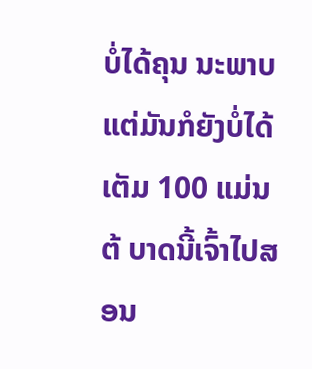ບໍ່ໄດ້ຄຸນ ນະພາບ ແຕ່ມັນກໍຍັງບໍ່ໄດ້ເຕັມ 100 ແມ່ນຕ້ ບາດນີ້ເຈົ້າໄປສອນ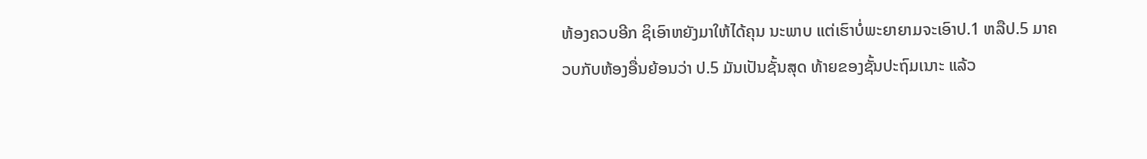ຫ້ອງຄວບອີກ ຊິເອົາຫຍັງມາໃຫ້ໄດ້ຄຸນ ນະພາບ ແຕ່ເຮົາບໍ່ພະຍາຍາມຈະເອົາປ.1 ຫລືປ.5 ມາຄວບກັບຫ້ອງອື່ນຍ້ອນວ່າ ປ.5 ມັນເປັນຊັ້ນສຸດ ທ້າຍຂອງຊັ້ນປະຖົມເນາະ ແລ້ວ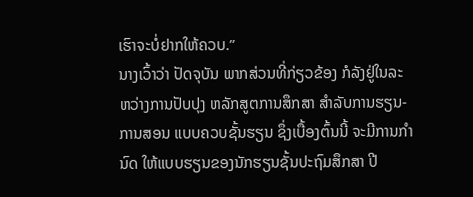ເຮົາຈະບໍ່ຢາກໃຫ້ຄວບ.”
ນາງເວົ້າວ່າ ປັດຈຸບັນ ພາກສ່ວນທີ່ກ່ຽວຂ້ອງ ກໍລັງຢູ່ໃນລະຫວ່າງການປັບປຸງ ຫລັກສູຕການສຶກສາ ສຳລັບການຮຽນ-ການສອນ ແບບຄວບຊັ້ນຮຽນ ຊຶ່ງເບື້ອງຕົ້ນນີ້ ຈະມີການກຳນົດ ໃຫ້ແບບຮຽນຂອງນັກຮຽນຊັ້ນປະຖົມສຶກສາ ປີ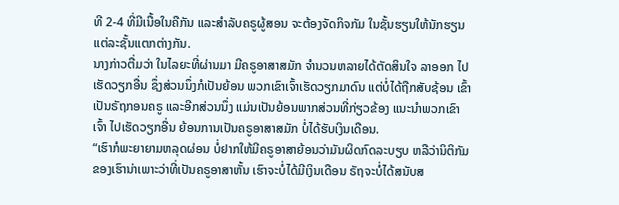ທີ 2-4 ທີ່ມີເນື້ອໃນຄືກັນ ແລະສຳລັບຄຣູຜູ້ສອນ ຈະຕ້ອງຈັດກິຈກັມ ໃນຊັ້ນຮຽນໃຫ້ນັກຮຽນ ແຕ່ລະຊັ້ນແຕກຕ່າງກັນ.
ນາງກ່າວຕື່ມວ່າ ໃນໄລຍະທີ່ຜ່ານມາ ມີຄຣູອາສາສມັກ ຈຳນວນຫລາຍໄດ້ຕັດສິນໃຈ ລາອອກ ໄປເຮັດວຽກອື່ນ ຊຶ່ງສ່ວນນຶ່ງກໍເປັນຍ້ອນ ພວກເຂົາເຈົ້າເຮັດວຽກມາດົນ ແຕ່ບໍ່ໄດ້ຖືກສັບຊ້ອນ ເຂົ້າເປັນຣັຖກອນຄຣູ ແລະອີກສ່ວນນຶ່ງ ແມ່ນເປັນຍ້ອນພາກສ່ວນທີ່ກ່ຽວຂ້ອງ ແນະນຳພວກເຂົາເຈົ້າ ໄປເຮັດວຽກອື່ນ ຍ້ອນການເປັນຄຣູອາສາສມັກ ບໍ່ໄດ້ຮັບເງິນເດືອນ.
“ເຮົາກໍພະຍາຍາມຫລຸດຜ່ອນ ບໍ່ຢາກໃຫ້ມີຄຣູອາສາຍ້ອນວ່າມັນຜິດກົດລະບຽບ ຫລືວ່ານິຕິກັມຂອງເຮົານ່າເພາະວ່າທີ່ເປັນຄຣູອາສາຫັ້ນ ເຮົາຈະບໍ່ໄດ້ມີເງິນເດືອນ ຣັຖຈະບໍ່ໄດ້ສນັບສ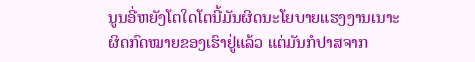ນູນອີ່ຫຍັງໂຕໃດໂຕນີ້ມັນຜິດນະໂຍບາຍແຮງງານເນາະ ຜິດກົດໝາຍຂອງເຮົາຢູ່ແລ້ວ ແຕ່ມັນກໍປາສຈາກ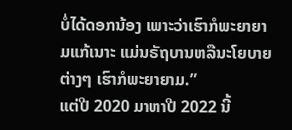ບໍ່ໄດ້ດອກນ້ອງ ເພາະວ່າເຮົາກໍພະຍາຍາມແກ້ເນາະ ແມ່ນຣັຖບານຫລືນະໂຍບາຍຕ່າງໆ ເຮົາກໍພະຍາຍາມ.”
ແຕ່ປີ 2020 ມາຫາປີ 2022 ນີ້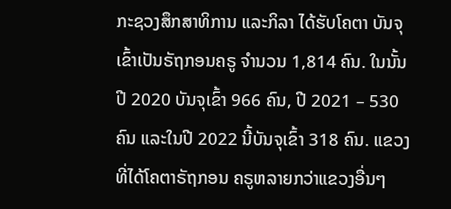ກະຊວງສຶກສາທິການ ແລະກິລາ ໄດ້ຮັບໂຄຕາ ບັນຈຸເຂົ້າເປັນຣັຖກອນຄຣູ ຈຳນວນ 1,814 ຄົນ. ໃນນັ້ນ ປີ 2020 ບັນຈຸເຂົ້າ 966 ຄົນ, ປີ 2021 – 530 ຄົນ ແລະໃນປີ 2022 ນີ້ບັນຈຸເຂົ້າ 318 ຄົນ. ແຂວງທີ່ໄດ້ໂຄຕາຣັຖກອນ ຄຣູຫລາຍກວ່າແຂວງອື່ນໆ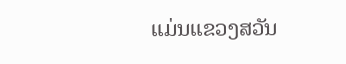ແມ່ນແຂວງສວັນ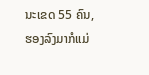ນະເຂດ 55 ຄົນ, ຮອງລົງມາກໍແມ່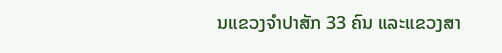ນແຂວງຈຳປາສັກ 33 ຄົນ ແລະແຂວງສາ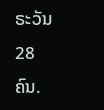ຣະວັນ 28 ຄົນ.